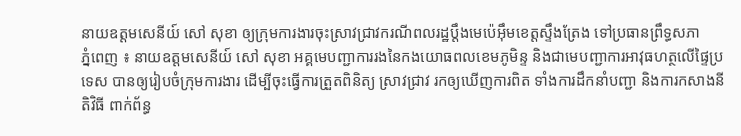នាយឧត្តមសេនីយ៍ សៅ សុខា ឲ្យក្រុមការងារចុះស្រាវជ្រាវករណីពលរដ្ឋប្តឹងមេប៉េអ៊ឹមខេត្តស្ទឹងត្រែង ទៅប្រធានព្រឹទ្ធសភា
ភ្នំពេញ ៖ នាយឧត្តមសេនីយ៍ សៅ សុខា អគ្គមេបញ្ជាការរងនៃកងយោធពលខេមភូមិន្ទ និងជាមេបញ្ជាការអាវុធហត្ថលើផ្ទៃប្រទេស បានឲ្យរៀបចំក្រុមការងារ ដើម្បីចុះធ្វើការត្រួតពិនិត្យ ស្រាវជ្រាវ រកឲ្យឃើញការពិត ទាំងការដឹកនាំបញ្ជា និងការកសាងនីតិវិធី ពាក់ព័ន្ធ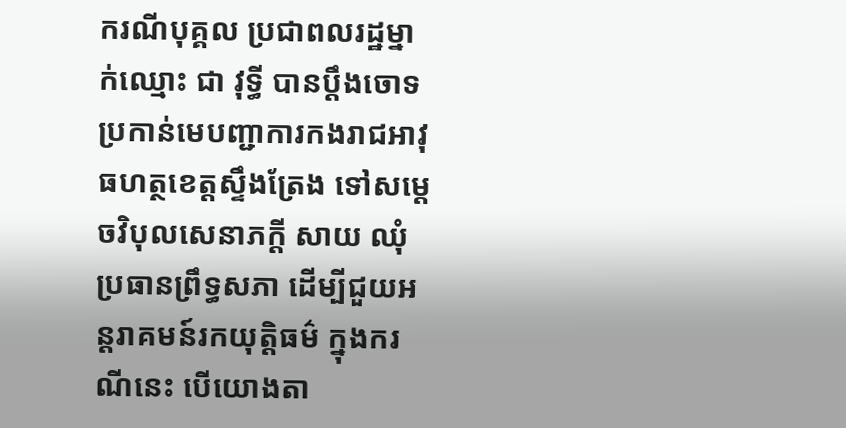ករណីបុគ្គល ប្រជាពលរដ្ឋម្នាក់ឈ្មោះ ជា វុទ្ធី បានប្តឹងចោទប្រកាន់មេបញ្ជាការកងរាជអាវុធហត្ថខេត្តស្ទឹងត្រែង ទៅសម្តេចវិបុលសេនាភក្តី សាយ ឈុំ ប្រធានព្រឹទ្ធសភា ដើម្បីជួយអន្តរាគមន៍រកយុត្តិធម៌ ក្នុងករណីនេះ បើយោងតា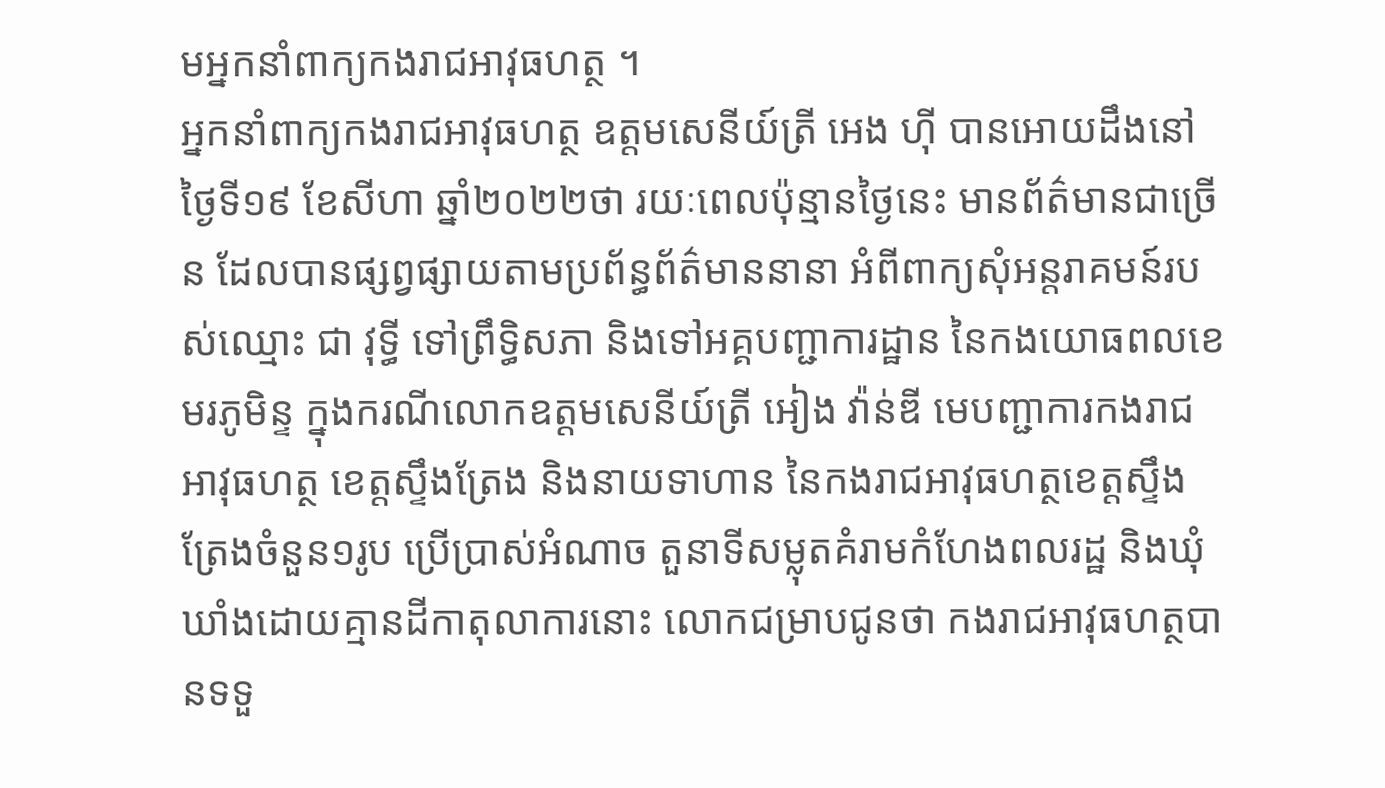មអ្នកនាំពាក្យកងរាជអាវុធហត្ថ ។
អ្នកនាំពាក្យកងរាជអាវុធហត្ថ ឧត្តមសេនីយ៍ត្រី អេង ហ៊ី បានអោយដឹងនៅថ្ងៃទី១៩ ខែសីហា ឆ្នាំ២០២២ថា រយៈពេលប៉ុន្មានថ្ងៃនេះ មានព័ត៌មានជាច្រើន ដែលបានផ្សព្វផ្សាយតាមប្រព័ន្ធព័ត៌មាននានា អំពីពាក្យសុំអន្តរាគមន៍របស់ឈ្មោះ ជា វុទ្ធី ទៅព្រឹទ្ធិសភា និងទៅអគ្គបញ្ជាការដ្ឋាន នៃកងយោធពលខេមរភូមិន្ទ ក្នុងករណីលោកឧត្តមសេនីយ៍ត្រី អៀង វ៉ាន់ឌី មេបញ្ជាការកងរាជអាវុធហត្ថ ខេត្តស្ទឹងត្រែង និងនាយទាហាន នៃកងរាជអាវុធហត្ថខេត្តស្ទឹងត្រែងចំនួន១រូប ប្រើប្រាស់អំណាច តួនាទីសម្លុតគំរាមកំហែងពលរដ្ឋ និងឃុំឃាំងដោយគ្មានដីកាតុលាការនោះ លោកជម្រាបជូនថា កងរាជអាវុធហត្ថបានទទួ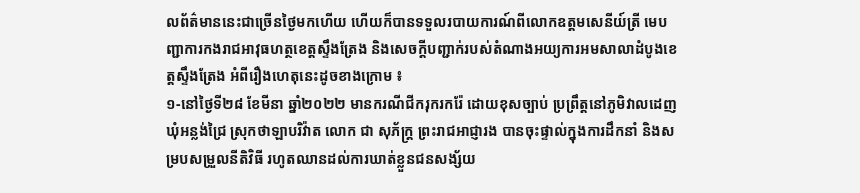លព័ត៌មាននេះជាច្រើនថ្ងៃមកហើយ ហើយក៏បានទទួលរបាយការណ៍ពីលោកឧត្តមសេនីយ៍ត្រី មេបញ្ជាការកងរាជអាវុធហត្ថខេត្តស្ទឹងត្រែង និងសេចក្តីបញ្ជាក់របស់តំណាងអយ្យការអមសាលាដំបូងខេត្តស្ទឹងត្រែង អំពីរឿងហេតុនេះដូចខាងក្រោម ៖
១-នៅថ្ងៃទី២៨ ខែមីនា ឆ្នាំ២០២២ មានករណីជីករុករករ៉ែ ដោយខុសច្បាប់ ប្រព្រឹត្តនៅភូមិវាលដេញ ឃុំអន្លង់ជ្រៃ ស្រុកថាឡាបរិវ៉ាត លោក ជា សុភ័ក្ត្រ ព្រះរាជអាជ្ញារង បានចុះផ្ទាល់ក្នុងការដឹកនាំ និងសម្របសម្រួលនីតិវិធី រហូតឈានដល់ការឃាត់ខ្លួនជនសង្ស័យ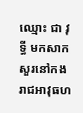ឈ្មោះ ជា វុទ្ធី មកសាកសួរនៅកងរាជអាវុធហ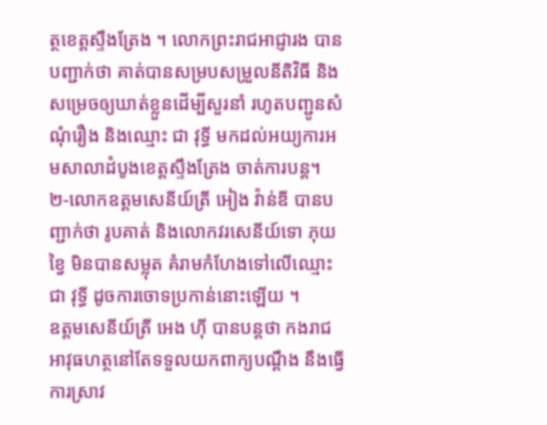ត្ថខេត្តស្ទឹងត្រែង ។ លោកព្រះរាជអាជ្ញារង បានបញ្ជាក់ថា គាត់បានសម្របសម្រួលនីតិវិធី និងសម្រេចឲ្យឃាត់ខ្លួនដើម្បីសួរនាំ រហូតបញ្ជូនសំណុំរឿង និងឈ្មោះ ជា វុទ្ធី មកដល់អយ្យការអមសាលាដំបូងខេត្តស្ទឹងត្រែង ចាត់ការបន្ត។
២-លោកឧត្តមសេនីយ៍ត្រី អៀង វ៉ាន់ឌី បានបញ្ជាក់ថា រូបគាត់ និងលោកវរសេនីយ៍ទោ ភុយ ខ្វៃ មិនបានសម្លុត គំរាមកំហែងទៅលើឈ្មោះ ជា វុទ្ធី ដូចការចោទប្រកាន់នោះឡើយ ។
ឧត្តមសេនីយ៍ត្រី អេង ហ៊ី បានបន្តថា កងរាជអាវុធហត្ថនៅតែទទួលយកពាក្យបណ្ដឹង នឹងធ្វើការស្រាវ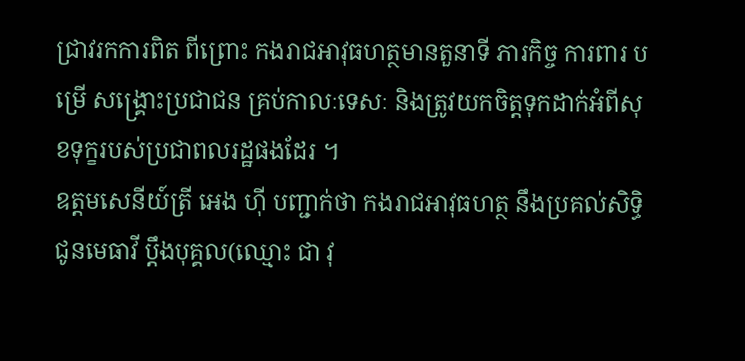ជ្រាវរកការពិត ពីព្រោះ កងរាជអាវុធហត្ថមានតួនាទី ភារកិច្ច ការពារ បម្រើ សង្គ្រោះប្រជាជន គ្រប់កាលៈទេសៈ និងត្រូវយកចិត្តទុកដាក់អំពីសុខទុក្ខរបស់ប្រជាពលរដ្ឋផងដែរ ។
ឧត្តមសេនីយ៍ត្រី អេង ហ៊ី បញ្ជាក់ថា កងរាជអាវុធហត្ថ នឹងប្រគល់សិទ្ធិជូនមេធាវី ប្តឹងបុគ្គល(ឈ្មោះ ជា វុ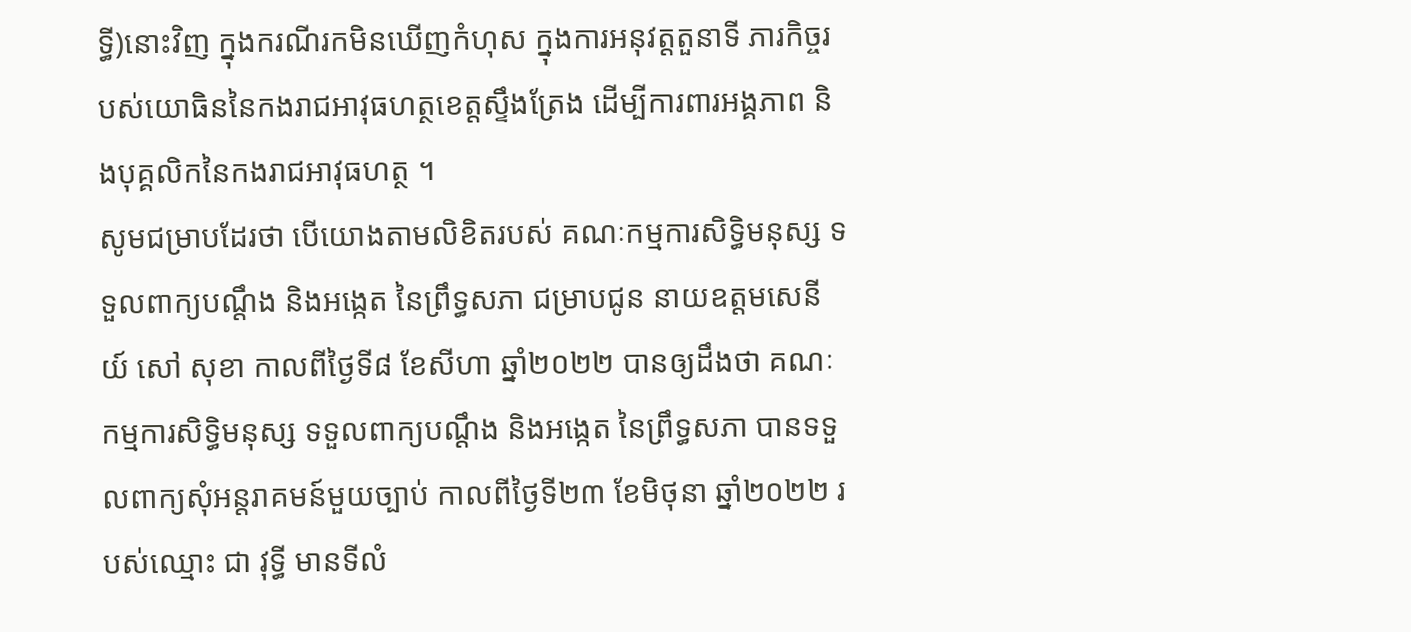ទ្ធី)នោះវិញ ក្នុងករណីរកមិនឃើញកំហុស ក្នុងការអនុវត្តតួនាទី ភារកិច្ចរបស់យោធិននៃកងរាជអាវុធហត្ថខេត្តស្ទឹងត្រែង ដើម្បីការពារអង្គភាព និងបុគ្គលិកនៃកងរាជអាវុធហត្ថ ។
សូមជម្រាបដែរថា បើយោងតាមលិខិតរបស់ គណៈកម្មការសិទ្ធិមនុស្ស ទទួលពាក្យបណ្តឹង និងអង្កេត នៃព្រឹទ្ធសភា ជម្រាបជូន នាយឧត្តមសេនីយ៍ សៅ សុខា កាលពីថ្ងៃទី៨ ខែសីហា ឆ្នាំ២០២២ បានឲ្យដឹងថា គណៈកម្មការសិទ្ធិមនុស្ស ទទួលពាក្យបណ្តឹង និងអង្កេត នៃព្រឹទ្ធសភា បានទទួលពាក្យសុំអន្តរាគមន៍មួយច្បាប់ កាលពីថ្ងៃទី២៣ ខែមិថុនា ឆ្នាំ២០២២ របស់ឈ្មោះ ជា វុទ្ធី មានទីលំ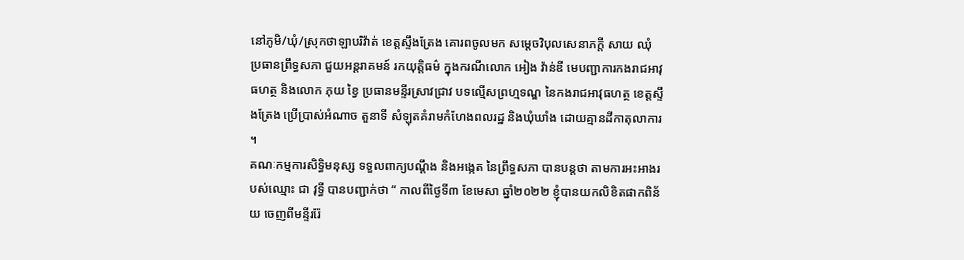នៅភូមិ/ឃុំ/ស្រុកថាឡាបរិវ៉ាត់ ខេត្តស្ទឹងត្រែង គោរពចូលមក សម្តេចវិបុលសេនាភក្តី សាយ ឈុំ ប្រធានព្រឹទ្ធសភា ជួយអន្តរាគមន៍ រកយុត្តិធម៌ ក្នុងករណីលោក អៀង វ៉ាន់ឌី មេបញ្ជាការកងរាជអាវុធហត្ថ និងលោក ភុយ ខ្វៃ ប្រធានមន្ទីរស្រាវជ្រាវ បទល្មើសព្រហ្មទណ្ឌ នៃកងរាជអាវុធហត្ថ ខេត្តស្ទឹងត្រែង ប្រើប្រាស់អំណាច តួនាទី សំឡុតគំរាមកំហែងពលរដ្ឋ និងឃុំឃាំង ដោយគ្មានដីកាតុលាការ ។
គណៈកម្មការសិទ្ធិមនុស្ស ទទួលពាក្យបណ្តឹង និងអង្កេត នៃព្រឹទ្ធសភា បានបន្តថា តាមការអះអាងរបស់ឈ្មោះ ជា វុទ្ធី បានបញ្ជាក់ថា “ កាលពីថ្ងៃទី៣ ខែមេសា ឆ្នាំ២០២២ ខ្ញុំបានយកលិខិតផាកពិន័យ ចេញពីមន្ទីររ៉ែ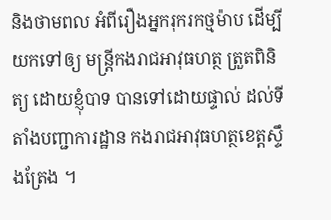និងថាមពល អំពីរឿងអ្នករុករកថ្មម៉ាប ដើម្បីយកទៅឲ្យ មន្ត្រីកងរាជអាវុធហត្ថ ត្រួតពិនិត្យ ដោយខ្ញុំបាទ បានទៅដោយផ្ទាល់ ដល់ទីតាំងបញ្ជាការដ្ឋាន កងរាជអាវុធហត្ថខេត្តស្ទឹងត្រែង ។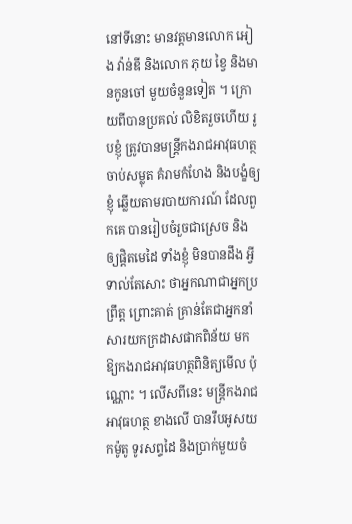នៅទីនោះ មានវត្តមានលោក អៀង វ៉ាន់ឌី និងលោក ភុយ ខ្វៃ និងមានកូនចៅ មួយចំនួនទៀត ។ ក្រោយពីបានប្រគល់ លិខិតរួចហើយ រូបខ្ញុំ ត្រូវបានមន្ត្រីកងរាជអាវុធហត្ថ ចាប់សម្លុត គំរាមកំហែង និងបង្ខំឲ្យខ្ញុំ ឆ្លើយតាមរបាយការណ៍ ដែលពួកគេ បានរៀបចំរួចជាស្រេច និងឲ្យផ្តិតមេដៃ ទាំងខ្ញុំ មិនបានដឹង អ្វីទាល់តែសោះ ថាអ្នកណាជាអ្នកប្រព្រឹត្ត ព្រោះគាត់ គ្រាន់តែជាអ្នកនាំសារយកក្រដាសផាកពិន័យ មកឱ្យកងរាជអាវុធហត្ថពិនិត្យមើល ប៉ុណ្ណោះ ។ លើសពីនេះ មន្ត្រីកងរាជអាវុធហត្ថ ខាងលើ បានរឹបអូសយកម៉ូតូ ទូរសព្ទដៃ និងប្រាក់មួយចំ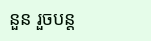នួន រួចបន្ត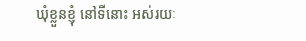ឃុំខ្លួនខ្ញុំ នៅទីនោះ អស់រយៈ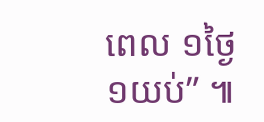ពេល ១ថ្ងៃ ១យប់” ៕